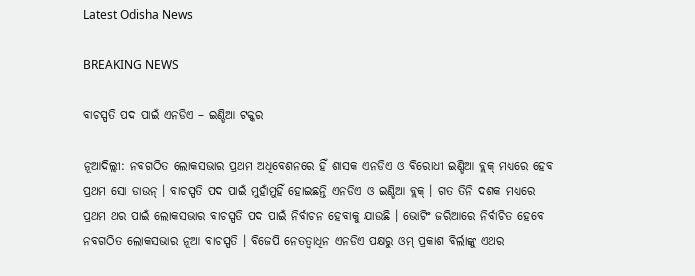Latest Odisha News

BREAKING NEWS

ବାଚସ୍ପତି ପଦ ପାଇଁ ଏନଡିଏ – ଇଣ୍ଡିଆ ଟକ୍କର

ନୂଆଦିଲ୍ଲୀ: ନବଗଠିତ ଲୋକସଭାର ପ୍ରଥମ ଅଧିବେଶନରେ ହିଁ ଶାସକ ଏନଡିଏ ଓ ବିରୋଧୀ ଇଣ୍ଡିଆ ବ୍ଲକ୍ ମଧ୍ୟରେ ହେବ ପ୍ରଥମ ସୋ ଡାଉନ୍ । ବାଚସ୍ପତି ପଦ ପାଇଁ ମୁହାଁମୁହିଁ ହୋଇଛନ୍ତି ଏନଡିଏ ଓ ଇଣ୍ଡିଆ ବ୍ଲକ୍ । ଗତ ତିନି ଦଶକ ମଧ୍ୟରେ ପ୍ରଥମ ଥର ପାଇଁ ଲୋକସଭାର ବାଚସ୍ପତି ପଦ ପାଇଁ ନିର୍ବାଚନ ହେବାକୁ ଯାଉଛି । ଭୋଟିଂ ଜରିଆରେ ନିର୍ବାଚିତ ହେବେ ନବଗଠିତ ଲୋକସଭାର ନୂଆ ବାଚସ୍ପତି । ବିଜେପି ନେତତ୍ୱାଧିନ ଏନଡିଏ ପକ୍ଷରୁ ଓମ୍ ପ୍ରକାଶ ବିର୍ଲାଙ୍କୁ ଏଥର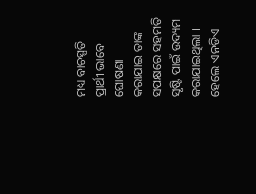ମଧ୍ୟ ବାଚସ୍ପତି ପ୍ରାର୍ଥୀ ଭାବେ ଘୋଷଣା କରାଯାଇ ତାଙ୍କ ସପକ୍ଷରେ ସହମତି ସୃଷ୍ଟି ପାଇଁ ଉଦ୍ୟମ କରାଯାଇଥିଲା । ହେଲେ ଏନଡିଏ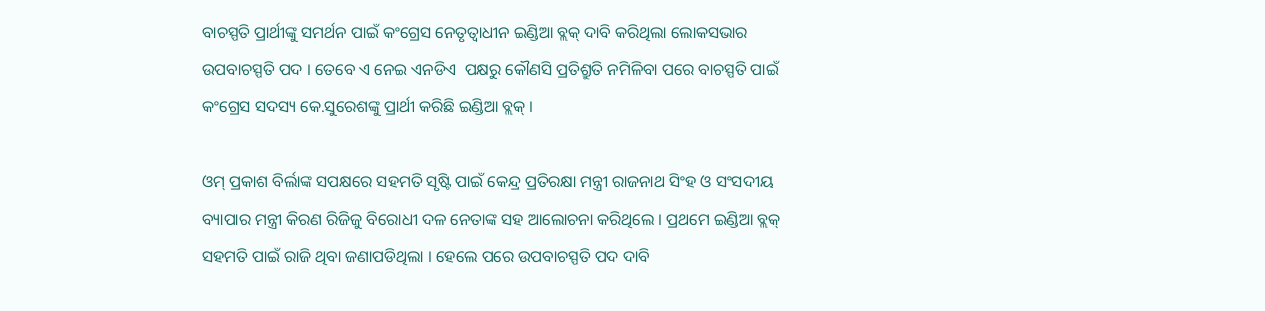ବାଚସ୍ପତି ପ୍ରାର୍ଥୀଙ୍କୁ ସମର୍ଥନ ପାଇଁ କଂଗ୍ରେସ ନେତୃତ୍ୱାଧୀନ ଇଣ୍ଡିଆ ବ୍ଲକ୍ ଦାବି କରିଥିଲା ଲୋକସଭାର ଉପବାଚସ୍ପତି ପଦ । ତେବେ ଏ ନେଇ ଏନଡିଏ  ପକ୍ଷରୁ କୌଣସି ପ୍ରତିଶ୍ରୁତି ନମିଳିବା ପରେ ବାଚସ୍ପତି ପାଇଁ କଂଗ୍ରେସ ସଦସ୍ୟ କେ.ସୁରେଶଙ୍କୁ ପ୍ରାର୍ଥୀ କରିଛି ଇଣ୍ଡିଆ ବ୍ଲକ୍ ।

ଓମ୍ ପ୍ରକାଶ ବିର୍ଲାଙ୍କ ସପକ୍ଷରେ ସହମତି ସୃଷ୍ଟି ପାଇଁ କେନ୍ଦ୍ର ପ୍ରତିରକ୍ଷା ମନ୍ତ୍ରୀ ରାଜନାଥ ସିଂହ ଓ ସଂସଦୀୟ ବ୍ୟାପାର ମନ୍ତ୍ରୀ କିରଣ ରିଜିଜୁ ବିରୋଧୀ ଦଳ ନେତାଙ୍କ ସହ ଆଲୋଚନା କରିଥିଲେ । ପ୍ରଥମେ ଇଣ୍ଡିଆ ବ୍ଲକ୍ ସହମତି ପାଇଁ ରାଜି ଥିବା ଜଣାପଡିଥିଲା । ହେଲେ ପରେ ଉପବାଚସ୍ପତି ପଦ ଦାବି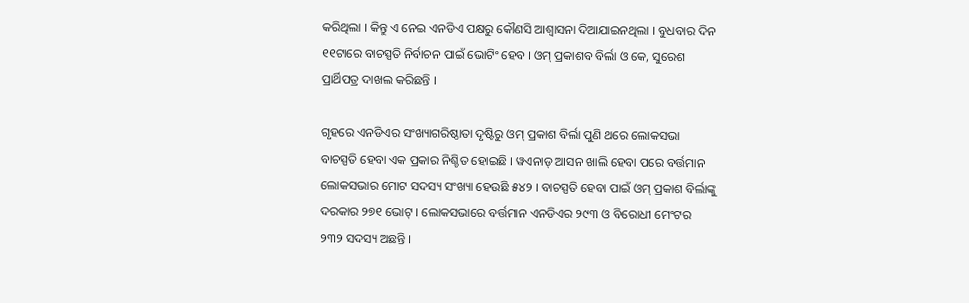କରିଥିଲା । କିନ୍ତୁ ଏ ନେଇ ଏନଡିଏ ପକ୍ଷରୁ କୌଣସି ଆଶ୍ୱାସନା ଦିଆଯାଇନଥିଲା । ବୁଧବାର ଦିନ ୧୧ଟାରେ ବାଚସ୍ପତି ନିର୍ବାଚନ ପାଇଁ ଭୋଟିଂ ହେବ । ଓମ୍ ପ୍ରକାଶବ ବିର୍ଲା ଓ କେ, ସୁରେଶ ପ୍ରାର୍ଥିପତ୍ର ଦାଖଲ କରିଛନ୍ତି ।

ଗୃହରେ ଏନଡିଏର ସଂଖ୍ୟାଗରିଷ୍ଠାତା ଦୃଷ୍ଟିରୁ ଓମ୍ ପ୍ରକାଶ ବିର୍ଲା ପୁଣି ଥରେ ଲୋକସଭା ବାଚସ୍ପତି ହେବା ଏକ ପ୍ରକାର ନିଶ୍ଚିତ ହୋଇଛି । ୱଏନାଡ୍ ଆସନ ଖାଲି ହେବା ପରେ ବର୍ତ୍ତମାନ ଲୋକସଭାର ମୋଟ ସଦସ୍ୟ ସଂଖ୍ୟା ହେଉଛି ୫୪୨ । ବାଚସ୍ପତି ହେବା ପାଇଁ ଓମ୍ ପ୍ରକାଶ ବିର୍ଲାଙ୍କୁ ଦରକାର ୨୭୧ ଭୋଟ୍ । ଲୋକସଭାରେ ବର୍ତ୍ତମାନ ଏନଡିଏର ୨୯୩ ଓ ବିରୋଧୀ ମେଂଟର ୨୩୨ ସଦସ୍ୟ ଅଛନ୍ତି ।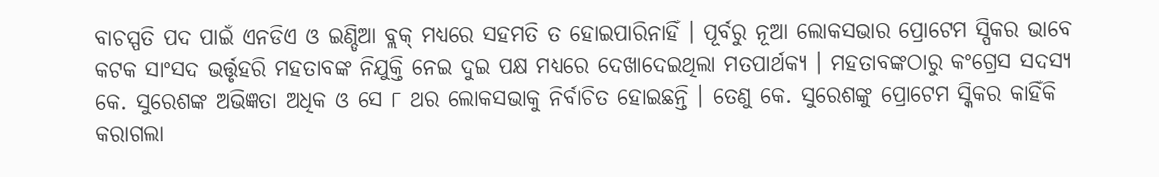ବାଚସ୍ପତି ପଦ ପାଇଁ ଏନଡିଏ ଓ ଇଣ୍ଡିଆ ବ୍ଲକ୍ ମଧ୍ୟରେ ସହମତି ତ ହୋଇପାରିନାହିଁ । ପୂର୍ବରୁ ନୂଆ ଲୋକସଭାର ପ୍ରୋଟେମ ସ୍ପିକର ଭାବେ କଟକ ସାଂସଦ ଭର୍ତ୍ତୃହରି ମହତାବଙ୍କ ନିଯୁକ୍ତି ନେଇ ଦୁଇ ପକ୍ଷ ମଧ୍ୟରେ ଦେଖାଦେଇଥିଲା ମତପାର୍ଥକ୍ୟ । ମହତାବଙ୍କଠାରୁ କଂଗ୍ରେସ ସଦସ୍ୟ କେ. ସୁରେଶଙ୍କ ଅଭିଜ୍ଞତା ଅଧିକ ଓ ସେ ୮ ଥର ଲୋକସଭାକୁ ନିର୍ବାଚିତ ହୋଇଛନ୍ତି । ତେଣୁ କେ. ସୁରେଶଙ୍କୁ ପ୍ରୋଟେମ ସ୍କିକର କାହିଁକି କରାଗଲା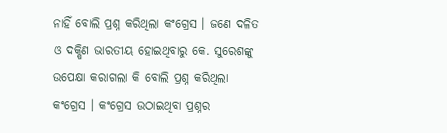ନାହିଁ ବୋଲି ପ୍ରଶ୍ନ କରିଥିଲା କଂଗ୍ରେସ । ଜଣେ ଦଳିତ ଓ ଦକ୍ଷିଣ ଭାରତୀୟ ହୋଇଥିବାରୁ କେ. ସୁରେଶଙ୍କୁ ଉପେକ୍ଷା କରାଗଲା କି ବୋଲି ପ୍ରଶ୍ନ କରିଥିଲା କଂଗ୍ରେସ । କଂଗ୍ରେସ ଉଠାଇଥିବା ପ୍ରଶ୍ନର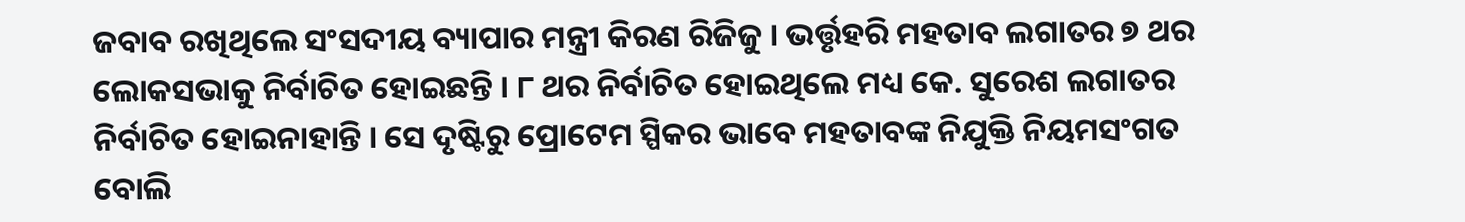ଜବାବ ରଖିଥିଲେ ସଂସଦୀୟ ବ୍ୟାପାର ମନ୍ତ୍ରୀ କିରଣ ରିଜିଜୁ । ଭର୍ତ୍ତୃହରି ମହତାବ ଲଗାତର ୭ ଥର ଲୋକସଭାକୁ ନିର୍ବାଚିତ ହୋଇଛନ୍ତି । ୮ ଥର ନିର୍ବାଚିତ ହୋଇଥିଲେ ମଧ୍ୟ କେ. ସୁରେଶ ଲଗାତର ନିର୍ବାଚିତ ହୋଇନାହାନ୍ତି । ସେ ଦୃଷ୍ଟିରୁ ପ୍ରୋଟେମ ସ୍ପିକର ଭାବେ ମହତାବଙ୍କ ନିଯୁକ୍ତି ନିୟମସଂଗତ ବୋଲି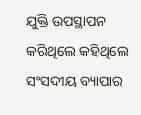ଯୁକ୍ତି ଉପସ୍ଥାପନ କରିଥିଲେ କହିଥିଲେ ସଂସଦୀୟ ବ୍ୟାପାର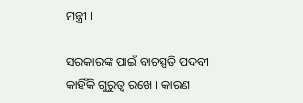ମନ୍ତ୍ରୀ ।

ସରକାରଙ୍କ ପାଇଁ ବାଚସ୍ପତି ପଦବୀ କାହିଁକି ଗୁରୁତ୍ୱ ରଖେ । କାରଣ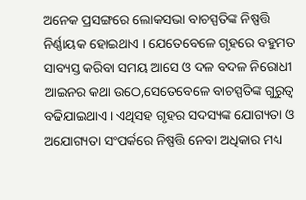ଅନେକ ପ୍ରସଙ୍ଗରେ ଲୋକସଭା ବାଚସ୍ପତିଙ୍କ ନିଷ୍ପତ୍ତି ନିର୍ଣ୍ଣାୟକ ହୋଇଥାଏ । ଯେତେବେଳେ ଗୃହରେ ବହୁମତ ସାବ୍ୟସ୍ତ କରିବା ସମୟ ଆସେ ଓ ଦଳ ବଦଳ ନିରୋଧୀ ଆଇନର କଥା ଉଠେ,ସେତେବେଳେ ବାଚସ୍ପତିଙ୍କ ଗୁରୁତ୍ୱ ବଢିଯାଇଥାଏ । ଏଥିସହ ଗୃହର ସଦସ୍ୟଙ୍କ ଯୋଗ୍ୟତା ଓ ଅଯୋଗ୍ୟତା ସଂପର୍କରେ ନିଷ୍ପତ୍ତି ନେବା ଅଧିକାର ମଧ୍ୟ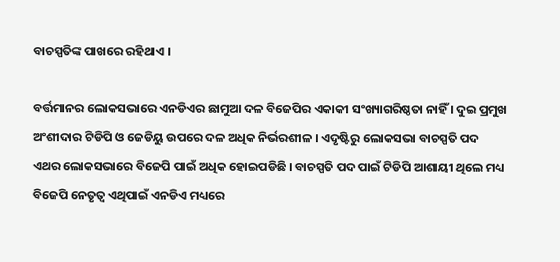ବାଚସ୍ପତିଙ୍କ ପାଖରେ ରହିଥାଏ ।

ବର୍ତ୍ତମାନର ଲୋକସଭାରେ ଏନଡିଏର ଛାମୁଆ ଦଳ ବିଜେପିର ଏକାକୀ ସଂଖ୍ୟାଗରିଷ୍ଠତା ନାହିଁ । ଦୁଇ ପ୍ରମୁଖ ଅଂଶୀଦାର ଟିଡିପି ଓ ଜେଡିୟୁ ଉପରେ ଦଳ ଅଧିକ ନିର୍ଭରଶୀଳ । ଏଦୃଷ୍ଟିରୁ ଲୋକସଭା ବାଚସ୍ପତି ପଦ ଏଥର ଲୋକସଭାରେ ବିଜେପି ପାଇଁ ଅଧିକ ହୋଇପଡିଛି । ବାଚସ୍ପତି ପଦ ପାଇଁ ଟିଡିପି ଆଶାୟୀ ଥିଲେ ମଧ୍ୟ ବିଜେପି ନେତୃତ୍ୱ ଏଥିପାଇଁ ଏନଡିଏ ମଧ୍ୟରେ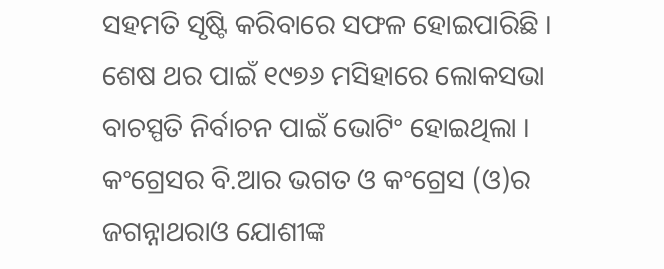ସହମତି ସୃଷ୍ଟି କରିବାରେ ସଫଳ ହୋଇପାରିଛି । ଶେଷ ଥର ପାଇଁ ୧୯୭୬ ମସିହାରେ ଲୋକସଭା ବାଚସ୍ପତି ନିର୍ବାଚନ ପାଇଁ ଭୋଟିଂ ହୋଇଥିଲା । କଂଗ୍ରେସର ବି.ଆର ଭଗତ ଓ କଂଗ୍ରେସ (ଓ)ର ଜଗନ୍ନାଥରାଓ ଯୋଶୀଙ୍କ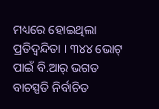ମଧ୍ୟରେ ହୋଇଥିଲା ପ୍ରତିଦ୍ୱନ୍ଦିତା । ୩୪୪ ଭୋଟ୍ ପାଇଁ ବି.ଆର୍ ଭଗତ ବାଚସ୍ପତି ନିର୍ବାଚିତ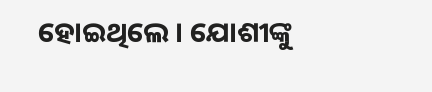ହୋଇଥିଲେ । ଯୋଶୀଙ୍କୁ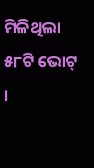ମିଳିଥିଲା ୫୮ଟି ଭୋଟ୍ ।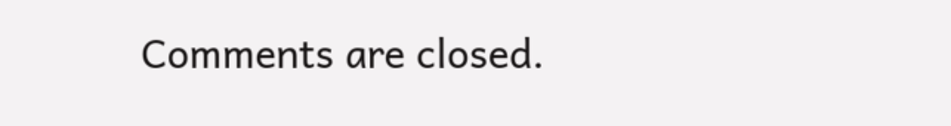Comments are closed.